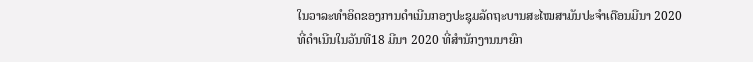ໃນວາລະທຳອິດຂອງການດຳເນີນກອງປະຊຸມລັດຖະບານສະໄໝສາມັນປະຈຳເດືອນມີນາ 2020 ທີ່ດຳເນີນໃນວັນທີ18 ມີນາ 2020 ທີ່ສໍານັກງານນາຍົກ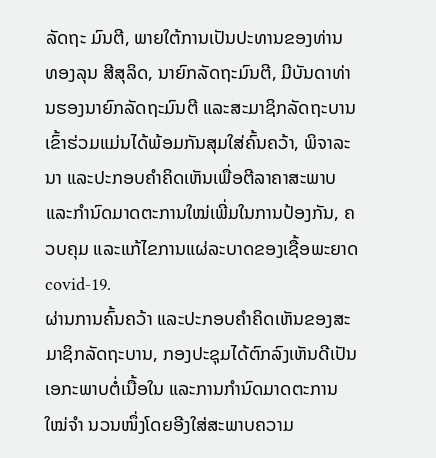ລັດຖະ ມົນຕີ, ພາຍໃຕ້ການເປັນປະທານຂອງທ່ານ ທອງລຸນ ສີສຸລິດ, ນາຍົກລັດຖະມົນຕີ, ມີບັນດາທ່ານຮອງນາຍົກລັດຖະມົນຕີ ແລະສະມາຊິກລັດຖະບານເຂົ້າຮ່ວມແມ່ນໄດ້ພ້ອມກັນສຸມໃສ່ຄົ້ນຄວ້າ, ພິຈາລະນາ ແລະປະກອບຄຳຄິດເຫັນເພື່ອຕີລາຄາສະພາບ ແລະກຳນົດມາດຕະການໃໝ່ເພີ່ມໃນການປ້ອງກັນ, ຄວບຄຸມ ແລະແກ້ໄຂການແຜ່ລະບາດຂອງເຊື້ອພະຍາດ covid-19.
ຜ່ານການຄົ້ນຄວ້າ ແລະປະກອບຄຳຄິດເຫັນຂອງສະມາຊິກລັດຖະບານ, ກອງປະຊຸມໄດ້ຕົກລົງເຫັນດີເປັນເອກະພາບຕໍ່ເນື້ອໃນ ແລະການກຳນົດມາດຕະການໃໝ່ຈຳ ນວນໜຶ່ງໂດຍອີງໃສ່ສະພາບຄວາມ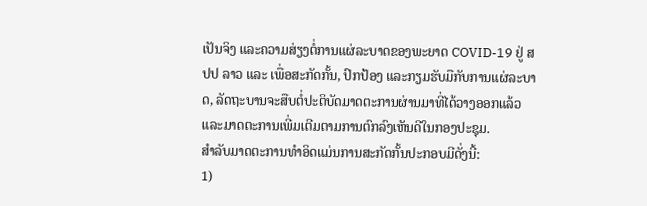ເປັນຈິງ ແລະຄວາມສ່ຽງຕໍ່ການແຜ່ລະບາດຂອງພະຍາດ COVID-19 ຢູ່ ສປປ ລາວ ແລະ ເພື່ອສະກັດກັ້ນ, ປົກປ້ອງ ແລະກຽມຮັບມືກັບການແຜ່ລະບາດ, ລັດຖະບານຈະສືບຕໍ່ປະຕິບັດມາດຕະການຜ່ານມາທີ່ໄດ້ວາງອອກແລ້ວ ແລະມາດຕະການເພີ່ມເຕີມຕາມການຕົກລົງເຫັນດີໃນກອງປະຊຸມ.
ສຳລັບມາດຕະການທຳອິດແມ່ນການສະກັດກັ້ນປະກອບມີດັ່ງນີ້:
1)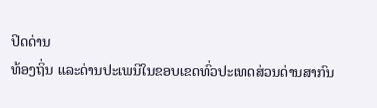ປິດດ່ານ
ທ້ອງຖິ່ນ ແລະດ່ານປະເພນີໃນຂອບເຂດທົ່ວປະເທດສ່ວນດ່ານສາກົນ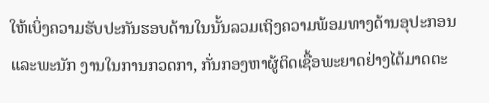ໃຫ້ເບິ່ງຄວາມຮັບປະກັນຮອບດ້ານໃນນັ້ນລວມເຖິງຄວາມພ້ອມທາງດ້ານອຸປະກອນ ແລະພະນັກ ງານໃນການກວດກາ, ກັ່ນກອງຫາຜູ້ຕິດເຊື້ອພະຍາດຢ່າງໄດ້ມາດຕະ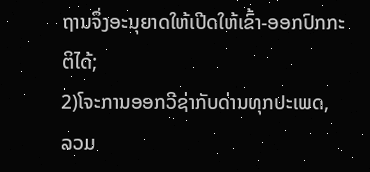ຖານຈຶ່ງອະນຸຍາດໃຫ້ເປີດໃຫ້ເຂົ້າ-ອອກປົກກະຕິໄດ້;
2)ໂຈະການອອກວີຊ່າກັບດ່ານທຸກປະເພດ, ລວມ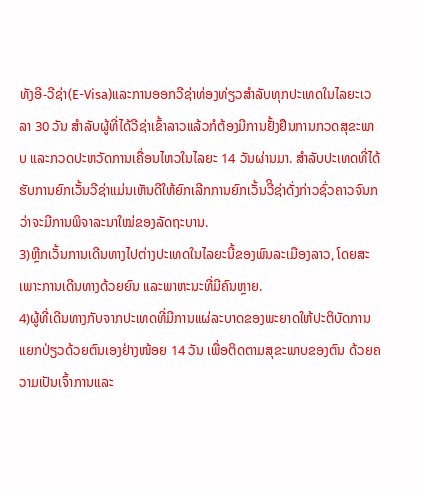ທັງອີ-ວີຊ່າ(E-Visa)ແລະການອອກວີຊ່າທ່ອງທ່ຽວສຳລັບທຸກປະເທດໃນໄລຍະເວລາ 30 ວັນ ສຳລັບຜູ້ທີ່ໄດ້ວີຊ່າເຂົ້າລາວແລ້ວກໍຕ້ອງມີການຢັ້ງຢືນການກວດສຸຂະພາບ ແລະກວດປະຫວັດການເຄື່ອນໄຫວໃນໄລຍະ 14 ວັນຜ່ານມາ. ສຳລັບປະເທດທີ່ໄດ້ຮັບການຍົກເວັ້ນວີຊ່າແມ່ນເຫັນດີໃຫ້ຍົກເລີກການຍົກເວັ້ນວີິຊ່າດັ່ງກ່າວຊົ່ວຄາວຈົນກວ່າຈະມີການພິຈາລະນາໃໝ່ຂອງລັດຖະບານ.
3)ຫຼີກເວັ້ນການເດີນທາງໄປຕ່າງປະເທດໃນໄລຍະນີ້ຂອງພົນລະເມືອງລາວ, ໂດຍສະເພາະການເດີນທາງດ້ວຍຍົນ ແລະພາຫະນະທີ່ມີຄົນຫຼາຍ.
4)ຜູ້ທີ່ເດີນທາງກັບຈາກປະເທດທີ່ມີການແຜ່ລະບາດຂອງພະຍາດໃຫ້ປະຕິບັດການແຍກປ່ຽວດ້ວຍຕົນເອງຢ່າງໜ້ອຍ 14 ວັນ ເພື່ອຕິດຕາມສຸຂະພາບຂອງຕົນ ດ້ວຍຄວາມເປັນເຈົ້າການແລະ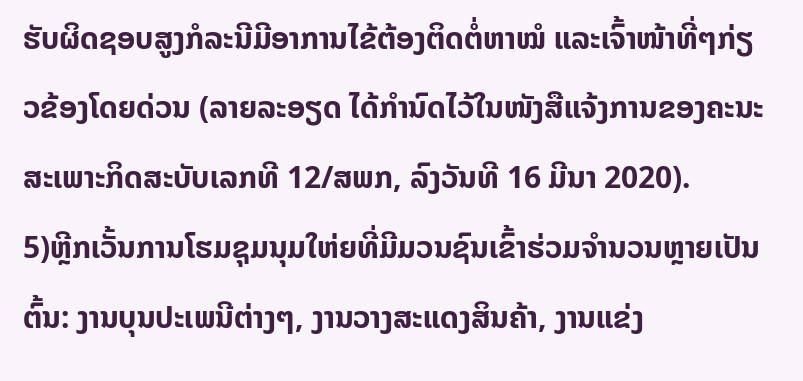ຮັບຜິດຊອບສູງກໍລະນີມີອາການໄຂ້ຕ້ອງຕິດຕໍ່ຫາໝໍ ແລະເຈົ້າໜ້າທີ່ໆກ່ຽວຂ້ອງໂດຍດ່ວນ (ລາຍລະອຽດ ໄດ້ກຳນົດໄວ້ໃນໜັງສືແຈ້ງການຂອງຄະນະສະເພາະກິດສະບັບເລກທີ 12/ສພກ, ລົງວັນທີ 16 ມີນາ 2020).
5)ຫຼີກເວັ້ນການໂຮມຊຸມນຸມໃຫ່ຍທີ່ມີມວນຊົນເຂົ້າຮ່ວມຈຳນວນຫຼາຍເປັນຕົ້ນ: ງານບຸນປະເພນີຕ່າງໆ, ງານວາງສະແດງສິນຄ້າ, ງານແຂ່ງ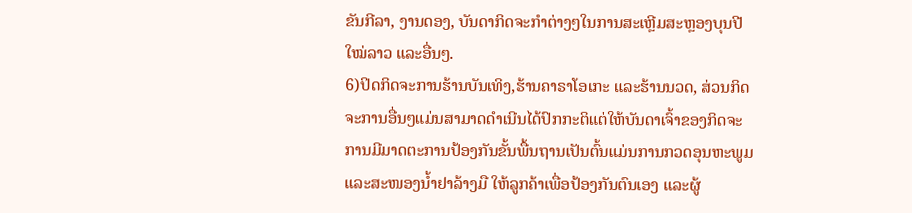ຂັນກີລາ, ງານດອງ, ບັນດາກິດຈະກຳຕ່າງໆໃນການສະເຫຼີມສະຫຼອງບຸນປີໃໝ່ລາວ ແລະອື່ນໆ.
6)ປິດກິດຈະການຮ້ານບັນເທິງ,ຮ້ານຄາຣາໂອເກະ ແລະຮ້ານນວດ, ສ່ວນກິດຈະການອື່ນໆແມ່ນສາມາດດໍາເນີນໄດ້ປົກກະຕິແຕ່ໃຫ້ບັນດາເຈົ້າຂອງກິດຈະການມີມາດຕະການປ້ອງກັນຂັ້ນພື້ນຖານເປັນຕົ້ນແມ່ນການກວດອຸນຫະພູມ ແລະສະໜອງນໍ້າຢາລ້າງມື ໃຫ້ລູກຄ້າເພື່ອປ້ອງກັນຕົນເອງ ແລະຜູ້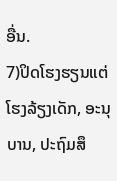ອື່ນ.
7)ປິດໂຮງຮຽນແຕ່ໂຮງລ້ຽງເດັກ, ອະນຸບານ, ປະຖົມສຶ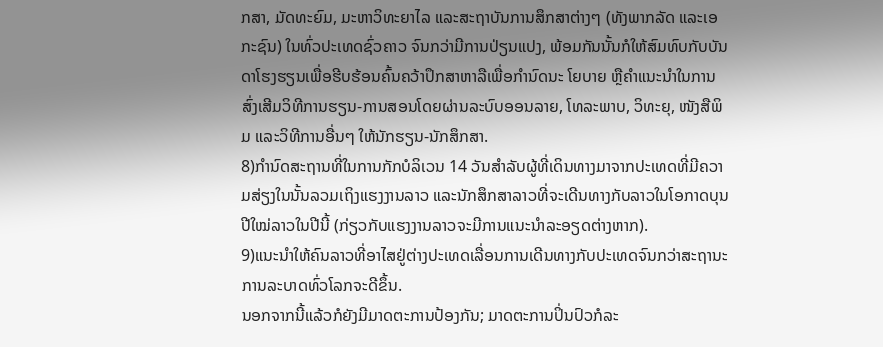ກສາ, ມັດທະຍົມ, ມະຫາວິທະຍາໄລ ແລະສະຖາບັນການສຶກສາຕ່າງໆ (ທັງພາກລັດ ແລະເອກະຊົນ) ໃນທົ່ວປະເທດຊົ່ວຄາວ ຈົນກວ່າມີການປ່ຽນແປງ, ພ້ອມກັນນັ້ນກໍໃຫ້ສົມທົບກັບບັນດາໂຮງຮຽນເພື່ອຮີບຮ້ອນຄົ້ນຄວ້າປຶກສາຫາລືເພື່ອກຳນົດນະ ໂຍບາຍ ຫຼືຄໍາແນະນໍາໃນການສົ່ງເສີມວິທີການຮຽນ-ການສອນໂດຍຜ່ານລະບົບອອນລາຍ, ໂທລະພາບ, ວິທະຍຸ, ໜັງສືພິມ ແລະວິທີການອື່ນໆ ໃຫ້ນັກຮຽນ-ນັກສຶກສາ.
8)ກຳນົດສະຖານທີ່ໃນການກັກບໍລິເວນ 14 ວັນສຳລັບຜູ້ທີ່ເດິນທາງມາຈາກປະເທດທີ່ມີຄວາມສ່ຽງໃນນັ້ນລວມເຖິງແຮງງານລາວ ແລະນັກສຶກສາລາວທີ່ຈະເດີນທາງກັບລາວໃນໂອກາດບຸນປີໃໝ່ລາວໃນປີນີ້ (ກ່ຽວກັບແຮງງານລາວຈະມີການແນະນຳລະອຽດຕ່າງຫາກ).
9)ແນະນຳໃຫ້ຄົນລາວທີ່ອາໄສຢູ່ຕ່າງປະເທດເລື່ອນການເດີນທາງກັບປະເທດຈົນກວ່າສະຖານະການລະບາດທົ່ວໂລກຈະດີຂຶ້ນ.
ນອກຈາກນີ້ແລ້ວກໍຍັງມີມາດຕະການປ້ອງກັນ; ມາດຕະການປິ່ນປົວກໍລະ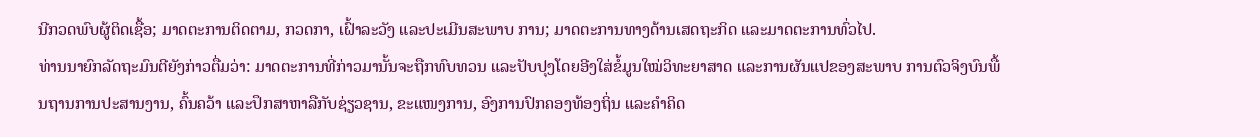ນີກວດພົບຜູ້ຕິດເຊື້ອ; ມາດຕະການຕິດຕາມ, ກວດກາ, ເຝົ້າລະວັງ ແລະປະເມີນສະພາບ ການ; ມາດຕະການທາງດ້ານເສດຖະກິດ ແລະມາດຕະການທົ່ວໄປ.
ທ່ານນາຍົກລັດຖະມົນຕີຍັງກ່າວຕື່ມວ່າ: ມາດຕະການທີ່ກ່າວມານັ້ນຈະຖືກທົບທວນ ແລະປັບປຸງໂດຍອີງໃສ່ຂໍ້ມູນໃໝ່ວິທະຍາສາດ ແລະການຜັນແປຂອງສະພາບ ການຕົວຈິງບົນພື້ນຖານການປະສານງານ, ຄົ້ນຄວ້າ ແລະປຶກສາຫາລືກັບຊ່ຽວຊານ, ຂະແໜງການ, ອົງການປົກຄອງທ້ອງຖິ່ນ ແລະຄໍາຄິດ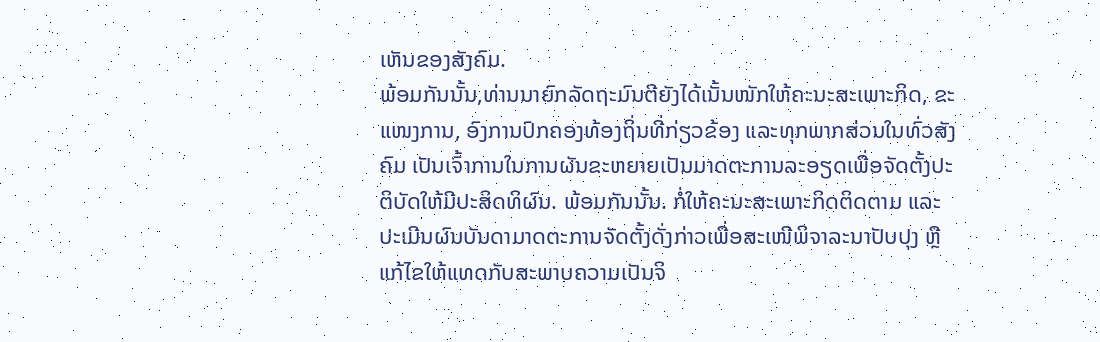ເຫັນຂອງສັງຄົມ.
ພ້ອມກັນນັ້ນ,ທ່ານນາຍົກລັດຖະມົນຕີຍັງໄດ້ເນັ້ນໜັກໃຫ້ຄະນະສະເພາະກິດ, ຂະແໜງການ, ອົງການປົກຄອງທ້ອງຖິ່ນທີ່ກ່ຽວຂ້ອງ ແລະທຸກພາກສ່ວນໃນທົ່ວສັງຄົມ ເປັນເຈົ້າການໃນການຜັນຂະຫຍາຍເປັນມາດຕະການລະອຽດເພື່ອຈັດຕັ້ງປະຕິບັດໃຫ້ມີປະສິດທິຜົນ. ພ້ອມກັນນັ້ນ. ກໍ່ໃຫ້ຄະນະສະເພາະກິດຕິດຕາມ ແລະປະເມີນຜົນບັນດາມາດຕະການຈັດຕັ້ງດັ່ງກ່າວເພື່ອສະເໜີພິຈາລະນາປັບປຸງ ຫຼືແກ້ໄຂໃຫ້ແທດກັບສະພາບຄວາມເປັນຈິ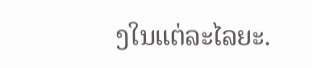ງໃນແຕ່ລະໄລຍະ.